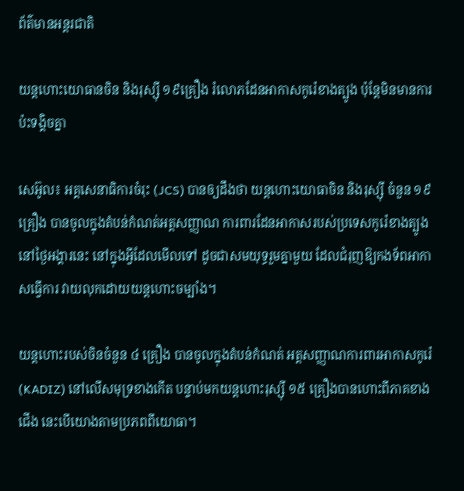ព័ត៌មានអន្តរជាតិ

យន្ដហោះយោធានចិន និងរុស្ស៊ី ១៩គ្រឿង រំលោភដែនអាកាសកូរ៉េខាងត្បូង ប៉ុន្ដែមិនមានការប៉ះទង្គិចគ្នា

សេអ៊ូល៖ អគ្គសេនាធិការចំរុះ (JCS) បានឲ្យដឹងថា យន្តហោះយោធាចិន និងរុស្ស៊ី ចំនួន ១៩ គ្រឿង បានចូលក្នុងតំបន់កំណត់អត្តសញ្ញាណ ការពារដែនអាកាសរបស់ប្រទេសកូរ៉េខាងត្បូង នៅថ្ងៃអង្គារនេះ នៅក្នុងអ្វីដែលមើលទៅ ដូចជាសមយុទ្ធរួមគ្នាមួយ ដែលជំរុញឱ្យកងទ័ពអាកាសធ្វើការ វាយលុកដោយយន្ដហោះចម្បាំង។

យន្តហោះរបស់ចិនចំនួន ៤ គ្រឿង បានចូលក្នុងតំបន់កំណត់ អត្តសញ្ញាណការពារអាកាសកូរ៉េ (KADIZ) នៅលើសមុទ្រខាងកើត បន្ទាប់មកយន្តហោះរុស្ស៊ី ១៥ គ្រឿងបានហោះពីភាគខាងជើង នេះបើយោងតាមប្រភពពីយោធា។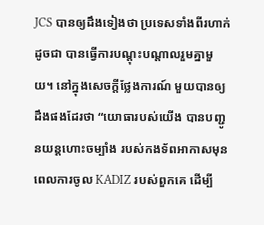JCS បានឲ្យដឹងទៀងថា ប្រទេសទាំងពីរហាក់ដូចជា បានធ្វើការបណ្តុះបណ្តាលរួមគ្នាមួយ។ នៅក្នុងសេចក្តីថ្លែងការណ៍ មួយបានឲ្យដឹងផងដែរថា “យោធារបស់យើង បានបញ្ជូនយន្ដហោះចម្បាំង របស់កងទ័ពអាកាសមុនពេលការចូល KADIZ របស់ពួកគេ ដើម្បី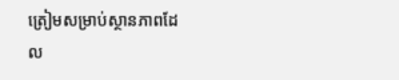ត្រៀមសម្រាប់ស្ថានភាពដែល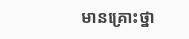មានគ្រោះថ្នា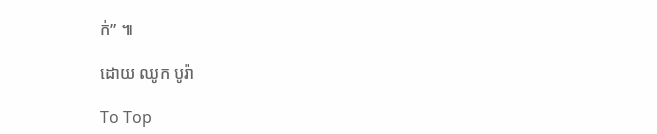ក់” ៕

ដោយ ឈូក បូរ៉ា

To Top